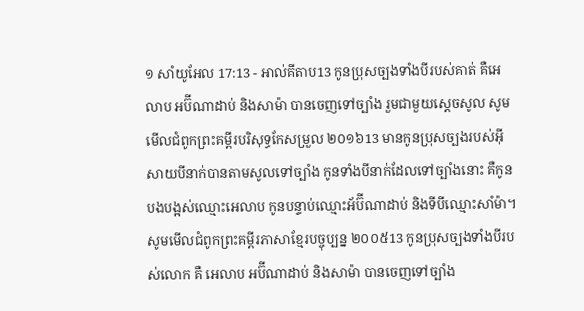១ សាំយូអែល 17:13 - អាល់គីតាប13 កូនប្រុសច្បងទាំងបីរបស់គាត់ គឺអេលាប អប៊ីណាដាប់ និងសាម៉ា បានចេញទៅច្បាំង រួមជាមួយស្តេចសូល សូមមើលជំពូកព្រះគម្ពីរបរិសុទ្ធកែសម្រួល ២០១៦13 មានកូនប្រុសច្បងរបស់អ៊ីសាយបីនាក់បានតាមសូលទៅច្បាំង កូនទាំងបីនាក់ដែលទៅច្បាំងនោះ គឺកូនបងបង្អស់ឈ្មោះអេលាប កូនបន្ទាប់ឈ្មោះអ័ប៊ីណាដាប់ និងទីបីឈ្មោះសាំម៉ា។ សូមមើលជំពូកព្រះគម្ពីរភាសាខ្មែរបច្ចុប្បន្ន ២០០៥13 កូនប្រុសច្បងទាំងបីរបស់លោក គឺ អេលាប អប៊ីណាដាប់ និងសាម៉ា បានចេញទៅច្បាំង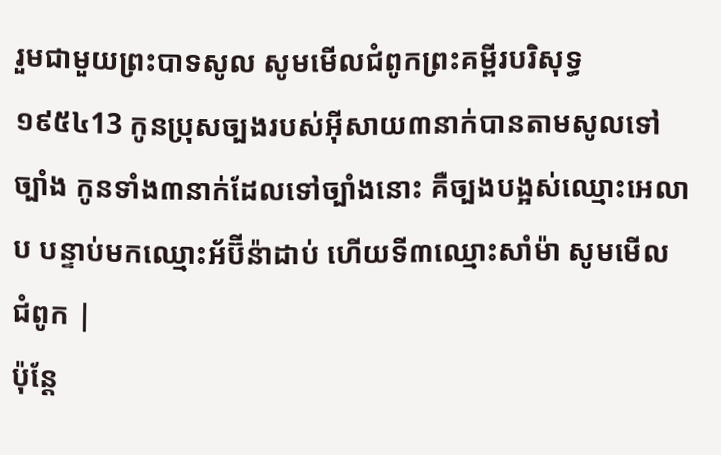រួមជាមួយព្រះបាទសូល សូមមើលជំពូកព្រះគម្ពីរបរិសុទ្ធ ១៩៥៤13 កូនប្រុសច្បងរបស់អ៊ីសាយ៣នាក់បានតាមសូលទៅច្បាំង កូនទាំង៣នាក់ដែលទៅច្បាំងនោះ គឺច្បងបង្អស់ឈ្មោះអេលាប បន្ទាប់មកឈ្មោះអ័ប៊ីន៉ាដាប់ ហើយទី៣ឈ្មោះសាំម៉ា សូមមើលជំពូក |
ប៉ុន្តែ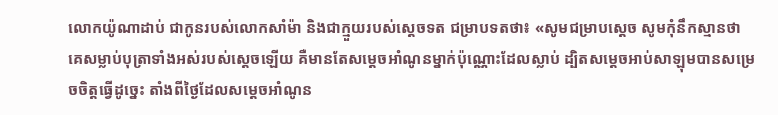លោកយ៉ូណាដាប់ ជាកូនរបស់លោកសាំម៉ា និងជាក្មួយរបស់ស្តេចទត ជម្រាបទតថា៖ «សូមជម្រាបស្តេច សូមកុំនឹកស្មានថា គេសម្លាប់បុត្រាទាំងអស់របស់ស្តេចឡើយ គឺមានតែសម្តេចអាំណូនម្នាក់ប៉ុណ្ណោះដែលស្លាប់ ដ្បិតសម្តេចអាប់សាឡុមបានសម្រេចចិត្តធ្វើដូច្នេះ តាំងពីថ្ងៃដែលសម្តេចអាំណូន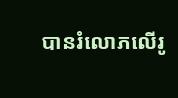បានរំលោភលើរូ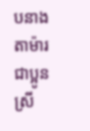បនាងតាម៉ារ ជាប្អូនស្រី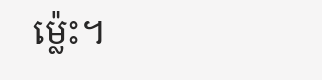ម៉្លេះ។